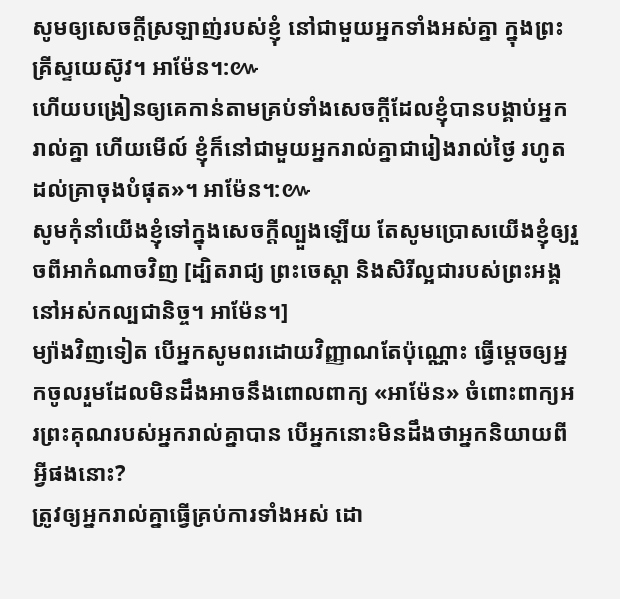សូមឲ្យសេចក្តីស្រឡាញ់របស់ខ្ញុំ នៅជាមួយអ្នកទាំងអស់គ្នា ក្នុងព្រះគ្រីស្ទយេស៊ូវ។ អាម៉ែន។:៚
ហើយបង្រៀនឲ្យគេកាន់តាមគ្រប់ទាំងសេចក្តីដែលខ្ញុំបានបង្គាប់អ្នករាល់គ្នា ហើយមើល៍ ខ្ញុំក៏នៅជាមួយអ្នករាល់គ្នាជារៀងរាល់ថ្ងៃ រហូតដល់គ្រាចុងបំផុត»។ អាម៉ែន។:៚
សូមកុំនាំយើងខ្ញុំទៅក្នុងសេចក្តីល្បួងឡើយ តែសូមប្រោសយើងខ្ញុំឲ្យរួចពីអាកំណាចវិញ [ដ្បិតរាជ្យ ព្រះចេស្តា និងសិរីល្អជារបស់ព្រះអង្គ នៅអស់កល្បជានិច្ច។ អាម៉ែន។]
ម្យ៉ាងវិញទៀត បើអ្នកសូមពរដោយវិញ្ញាណតែប៉ុណ្ណោះ ធ្វើម្តេចឲ្យអ្នកចូលរួមដែលមិនដឹងអាចនឹងពោលពាក្យ «អាម៉ែន» ចំពោះពាក្យអរព្រះគុណរបស់អ្នករាល់គ្នាបាន បើអ្នកនោះមិនដឹងថាអ្នកនិយាយពីអ្វីផងនោះ?
ត្រូវឲ្យអ្នករាល់គ្នាធ្វើគ្រប់ការទាំងអស់ ដោ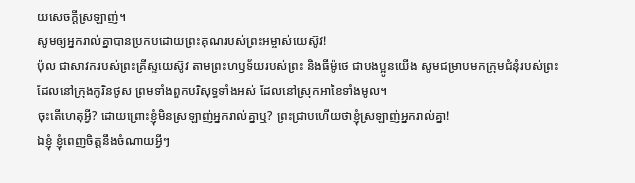យសេចក្តីស្រឡាញ់។
សូមឲ្យអ្នករាល់គ្នាបានប្រកបដោយព្រះគុណរបស់ព្រះអម្ចាស់យេស៊ូវ!
ប៉ុល ជាសាវករបស់ព្រះគ្រីស្ទយេស៊ូវ តាមព្រះហឫទ័យរបស់ព្រះ និងធីម៉ូថេ ជាបងប្អូនយើង សូមជម្រាបមកក្រុមជំនុំរបស់ព្រះ ដែលនៅក្រុងកូរិនថូស ព្រមទាំងពួកបរិសុទ្ធទាំងអស់ ដែលនៅស្រុកអាខៃទាំងមូល។
ចុះតើហេតុអ្វី? ដោយព្រោះខ្ញុំមិនស្រឡាញ់អ្នករាល់គ្នាឬ? ព្រះជ្រាបហើយថាខ្ញុំស្រឡាញ់អ្នករាល់គ្នា!
ឯខ្ញុំ ខ្ញុំពេញចិត្តនឹងចំណាយអ្វីៗ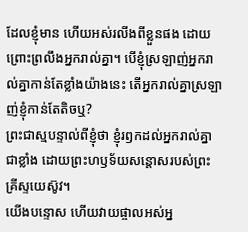ដែលខ្ញុំមាន ហើយអស់រលីងពីខ្លួនផង ដោយព្រោះព្រលឹងអ្នករាល់គ្នា។ បើខ្ញុំស្រឡាញ់អ្នករាល់គ្នាកាន់តែខ្លាំងយ៉ាងនេះ តើអ្នករាល់គ្នាស្រឡាញ់ខ្ញុំកាន់តែតិចឬ?
ព្រះជាស្មបន្ទាល់ពីខ្ញុំថា ខ្ញុំរឭកដល់អ្នករាល់គ្នាជាខ្លាំង ដោយព្រះហឫទ័យសន្តោសរបស់ព្រះគ្រីស្ទយេស៊ូវ។
យើងបន្ទោស ហើយវាយផ្ចាលអស់អ្ន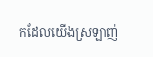កដែលយើងស្រឡាញ់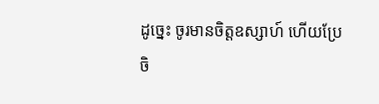ដូច្នេះ ចូរមានចិត្តឧស្សាហ៍ ហើយប្រែចិ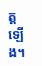ត្តឡើង។